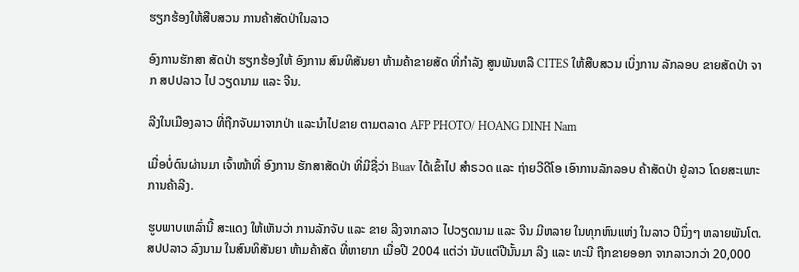ຮຽກຮ້ອງໃຫ້ສືບສວນ ການຄ້າສັດປ່າໃນລາວ

ອົງການຮັກສາ ສັດປ່າ ຮຽກຮ້ອງໃຫ້ ອົງການ ສົນທິສັນຍາ ຫ້າມຄ້າຂາຍສັດ ທີ່ກໍາລັງ ສູນພັນຫລື CITES ໃຫ້ສືບສວນ ເບິ່ງການ ລັກລອບ ຂາຍສັດປ່າ ຈາກ ສປປລາວ ໄປ ວຽດນາມ ແລະ ຈີນ.

ລີງໃນເມືອງລາວ ທີ່ຖືກຈັບມາຈາກປ່າ ແລະນໍາໄປຂາຍ ຕາມຕລາດ AFP PHOTO/ HOANG DINH Nam

ເມື່ອບໍ່ດົນຜ່ານມາ ເຈົ້າໜ້າທີ່ ອົງການ ຮັກສາສັດປ່າ ທີ່ມີຊື່ວ່າ Buav ໄດ້ເຂົ້າໄປ ສຳຣວດ ແລະ ຖ່າຍວີດີໂອ ເອົາການລັກລອບ ຄ້າສັດປ່າ ຢູ່ລາວ ໂດຍສະເພາະ ການຄ້າລີງ.

ຮູບພາບເຫລົ່ານີ້ ສະແດງ ໃຫ້ເຫັນວ່າ ການລັກຈັບ ແລະ ຂາຍ ລີງຈາກລາວ ໄປວຽດນາມ ແລະ ຈີນ ມີຫລາຍ ໃນທຸກຫົນແຫ່ງ ໃນລາວ ປີນຶ່ງໆ ຫລາຍພັນໂຕ. ສປປລາວ ລົງນາມ ໃນສົນທິສັນຍາ ຫ້າມຄ້າສັດ ທີ່ຫາຍາກ ເມື່ອປີ 2004 ແຕ່ວ່າ ນັບແຕ່ປີນັ້ນມາ ລີງ ແລະ ທະນີ ຖືກຂາຍອອກ ຈາກລາວກວ່າ 20,000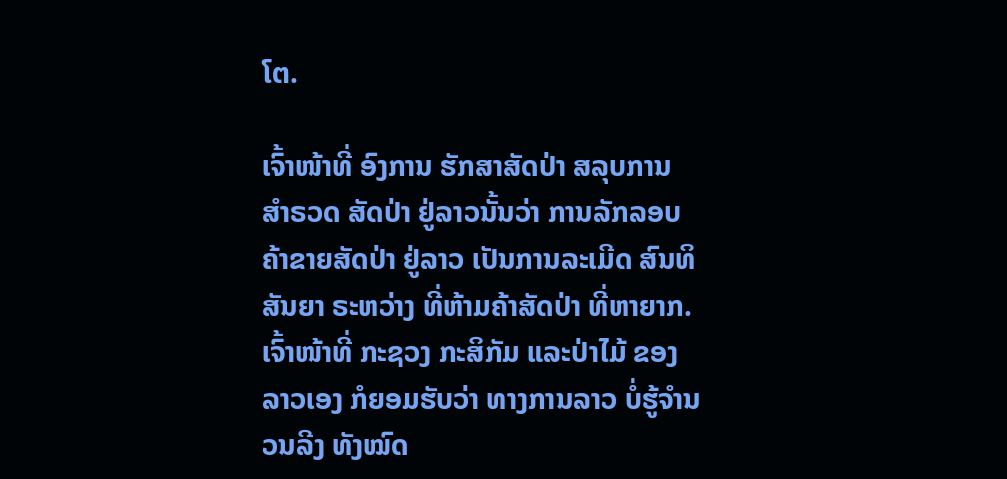ໂຕ.

ເຈົ້າໜ້າທີ່ ອົງການ ຮັກສາສັດປ່າ ສລຸບການ ສຳຣວດ ສັດປ່າ ຢູ່ລາວນັ້ນວ່າ ການລັກລອບ ຄ້າຂາຍສັດປ່າ ຢູ່ລາວ ເປັນການລະເມີດ ສົນທິສັນຍາ ຣະຫວ່າງ ທີ່ຫ້າມຄ້າສັດປ່າ ທີ່ຫາຍາກ. ເຈົ້າໜ້າທີ່ ກະຊວງ ກະສິກັມ ແລະປ່າໄມ້ ຂອງລາວເອງ ກໍຍອມຮັບວ່າ ທາງການລາວ ບໍ່ຮູ້ຈຳນວນລີງ ທັງໝົດ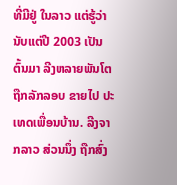ທີ່ມີຢູ່ ໃນລາວ ແຕ່ຮູ້ວ່າ ນັບແຕ່ປີ 2003 ເປັນຕົ້ນມາ ລີງຫລາຍພັນໂຕ ຖືກລັກລອບ ຂາຍໄປ ປະເທດເພື່ອນບ້ານ. ລີງຈາກລາວ ສ່ວນນຶ່ງ ຖືກສົ່ງ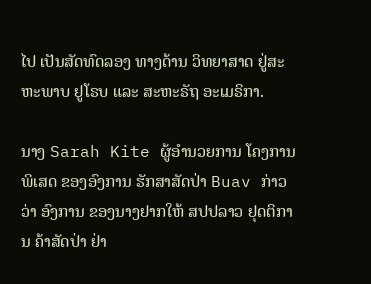ໄປ ເປັນສັດທົດລອງ ທາງດ້ານ ວິທຍາສາດ ຢູ່ສະຫະພາບ ຢູໂຣບ ແລະ ສະຫະຣັຖ ອະເມຣິກາ.

ນາງ Sarah Kite ຜູ້ອຳນວຍການ ໂຄງການພິເສດ ຂອງອົງການ ຮັກສາສັດປ່າ Buav ກ່າວວ່າ ອົງການ ຂອງນາງຢາກໃຫ້ ສປປລາວ ຢຸດຕິການ ຄ້າສັດປ່າ ຢ່າ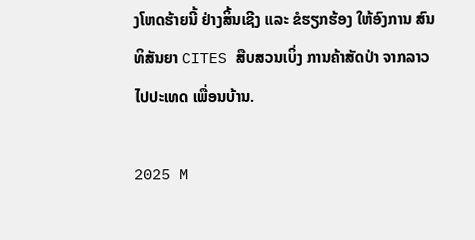ງໂຫດຮ້າຍນີ້ ຢ່າງສິ້ນເຊີງ ແລະ ຂໍຮຽກຮ້ອງ ໃຫ້ອົງການ ສົນທິສັນຍາ CITES ສືບສວນເບິ່ງ ການຄ້າສັດປ່າ ຈາກລາວ ໄປປະເທດ ເພື່ອນບ້ານ.

2025 M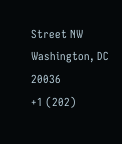Street NW
Washington, DC 20036
+1 (202)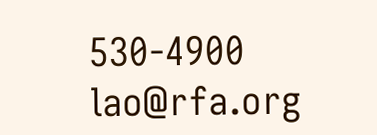530-4900
lao@rfa.org